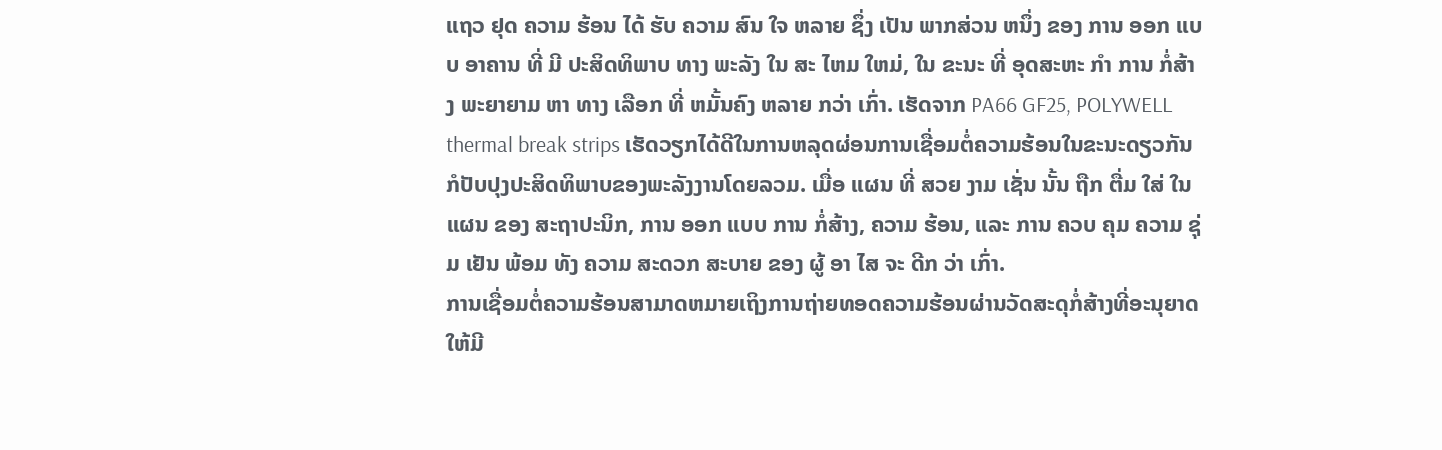ແຖວ ຢຸດ ຄວາມ ຮ້ອນ ໄດ້ ຮັບ ຄວາມ ສົນ ໃຈ ຫລາຍ ຊຶ່ງ ເປັນ ພາກສ່ວນ ຫນຶ່ງ ຂອງ ການ ອອກ ແບບ ອາຄານ ທີ່ ມີ ປະສິດທິພາບ ທາງ ພະລັງ ໃນ ສະ ໄຫມ ໃຫມ່, ໃນ ຂະນະ ທີ່ ອຸດສະຫະ ກໍາ ການ ກໍ່ສ້າງ ພະຍາຍາມ ຫາ ທາງ ເລືອກ ທີ່ ຫມັ້ນຄົງ ຫລາຍ ກວ່າ ເກົ່າ. ເຮັດຈາກ PA66 GF25, POLYWELL thermal break strips ເຮັດວຽກໄດ້ດີໃນການຫລຸດຜ່ອນການເຊື່ອມຕໍ່ຄວາມຮ້ອນໃນຂະນະດຽວກັນກໍປັບປຸງປະສິດທິພາບຂອງພະລັງງານໂດຍລວມ. ເມື່ອ ແຜນ ທີ່ ສວຍ ງາມ ເຊັ່ນ ນັ້ນ ຖືກ ຕື່ມ ໃສ່ ໃນ ແຜນ ຂອງ ສະຖາປະນິກ, ການ ອອກ ແບບ ການ ກໍ່ສ້າງ, ຄວາມ ຮ້ອນ, ແລະ ການ ຄວບ ຄຸມ ຄວາມ ຊຸ່ມ ເຢັນ ພ້ອມ ທັງ ຄວາມ ສະດວກ ສະບາຍ ຂອງ ຜູ້ ອາ ໄສ ຈະ ດີກ ວ່າ ເກົ່າ.
ການເຊື່ອມຕໍ່ຄວາມຮ້ອນສາມາດຫມາຍເຖິງການຖ່າຍທອດຄວາມຮ້ອນຜ່ານວັດສະດຸກໍ່ສ້າງທີ່ອະນຸຍາດໃຫ້ມີ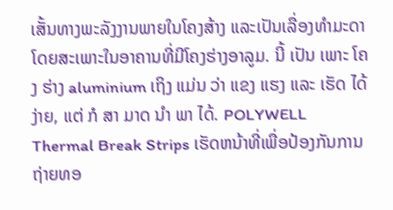ເສັ້ນທາງພະລັງງານພາຍໃນໂຄງສ້າງ ແລະເປັນເລື່ອງທໍາມະດາໂດຍສະເພາະໃນອາຄານທີ່ມີໂຄງຮ່າງອາລູມ. ນີ້ ເປັນ ເພາະ ໂຄງ ຮ່າງ aluminium ເຖິງ ແມ່ນ ວ່າ ແຂງ ແຮງ ແລະ ເຮັດ ໄດ້ ງ່າຍ, ແຕ່ ກໍ ສາ ມາດ ນໍາ ພາ ໄດ້. POLYWELL Thermal Break Strips ເຮັດຫນ້າທີ່ເພື່ອປ້ອງກັນການຖ່າຍທອ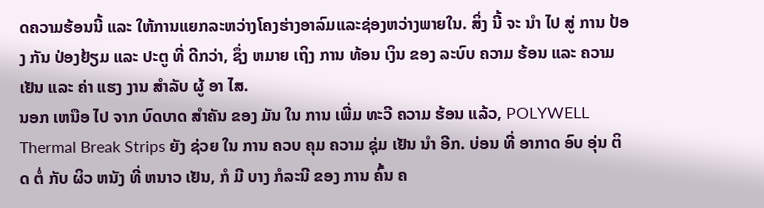ດຄວາມຮ້ອນນີ້ ແລະ ໃຫ້ການແຍກລະຫວ່າງໂຄງຮ່າງອາລົມແລະຊ່ອງຫວ່າງພາຍໃນ. ສິ່ງ ນີ້ ຈະ ນໍາ ໄປ ສູ່ ການ ປ້ອງ ກັນ ປ່ອງຢ້ຽມ ແລະ ປະຕູ ທີ່ ດີກວ່າ, ຊຶ່ງ ຫມາຍ ເຖິງ ການ ທ້ອນ ເງິນ ຂອງ ລະບົບ ຄວາມ ຮ້ອນ ແລະ ຄວາມ ເຢັນ ແລະ ຄ່າ ແຮງ ງານ ສໍາລັບ ຜູ້ ອາ ໄສ.
ນອກ ເຫນືອ ໄປ ຈາກ ບົດບາດ ສໍາຄັນ ຂອງ ມັນ ໃນ ການ ເພີ່ມ ທະວີ ຄວາມ ຮ້ອນ ແລ້ວ, POLYWELL Thermal Break Strips ຍັງ ຊ່ວຍ ໃນ ການ ຄວບ ຄຸມ ຄວາມ ຊຸ່ມ ເຢັນ ນໍາ ອີກ. ບ່ອນ ທີ່ ອາກາດ ອົບ ອຸ່ນ ຕິດ ຕໍ່ ກັບ ຜິວ ຫນັງ ທີ່ ຫນາວ ເຢັນ, ກໍ ມີ ບາງ ກໍລະນີ ຂອງ ການ ຄົ້ນ ຄ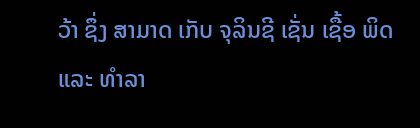ວ້າ ຊຶ່ງ ສາມາດ ເກັບ ຈຸລິນຊີ ເຊັ່ນ ເຊື້ອ ພິດ ແລະ ທໍາລາ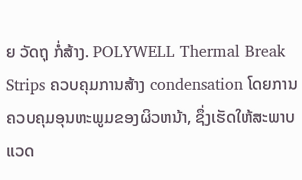ຍ ວັດຖຸ ກໍ່ສ້າງ. POLYWELL Thermal Break Strips ຄວບຄຸມການສ້າງ condensation ໂດຍການຄວບຄຸມອຸນຫະພູມຂອງຜິວຫນ້າ, ຊຶ່ງເຮັດໃຫ້ສະພາບແວດ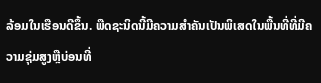ລ້ອມໃນເຮືອນດີຂຶ້ນ. ພືດຊະນິດນີ້ມີຄວາມສໍາຄັນເປັນພິເສດໃນພື້ນທີ່ທີ່ມີຄວາມຊຸ່ມສູງຫຼືບ່ອນທີ່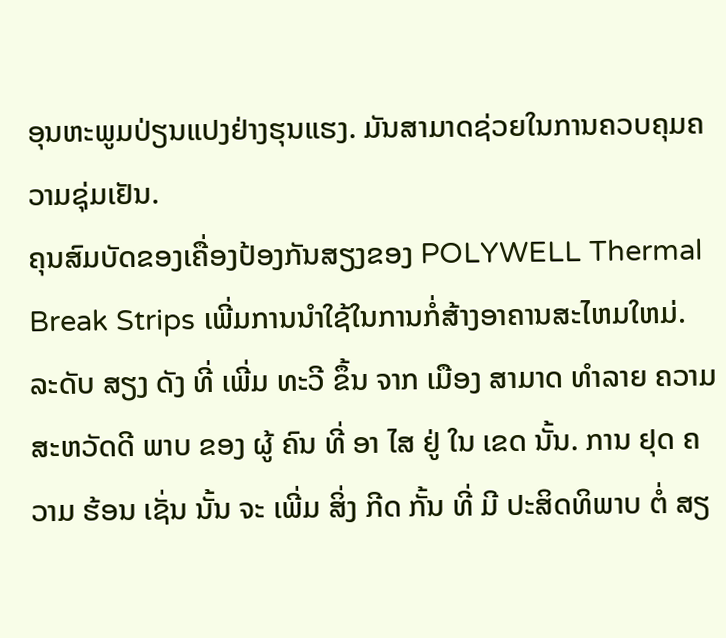ອຸນຫະພູມປ່ຽນແປງຢ່າງຮຸນແຮງ. ມັນສາມາດຊ່ວຍໃນການຄວບຄຸມຄວາມຊຸ່ມເຢັນ.
ຄຸນສົມບັດຂອງເຄື່ອງປ້ອງກັນສຽງຂອງ POLYWELL Thermal Break Strips ເພີ່ມການນໍາໃຊ້ໃນການກໍ່ສ້າງອາຄານສະໄຫມໃຫມ່. ລະດັບ ສຽງ ດັງ ທີ່ ເພີ່ມ ທະວີ ຂຶ້ນ ຈາກ ເມືອງ ສາມາດ ທໍາລາຍ ຄວາມ ສະຫວັດດີ ພາບ ຂອງ ຜູ້ ຄົນ ທີ່ ອາ ໄສ ຢູ່ ໃນ ເຂດ ນັ້ນ. ການ ຢຸດ ຄວາມ ຮ້ອນ ເຊັ່ນ ນັ້ນ ຈະ ເພີ່ມ ສິ່ງ ກີດ ກັ້ນ ທີ່ ມີ ປະສິດທິພາບ ຕໍ່ ສຽ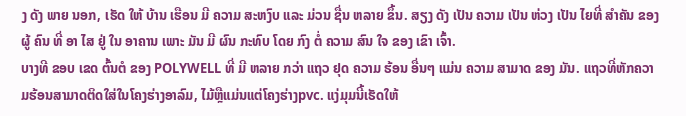ງ ດັງ ພາຍ ນອກ, ເຮັດ ໃຫ້ ບ້ານ ເຮືອນ ມີ ຄວາມ ສະຫງົບ ແລະ ມ່ວນ ຊື່ນ ຫລາຍ ຂຶ້ນ. ສຽງ ດັງ ເປັນ ຄວາມ ເປັນ ຫ່ວງ ເປັນ ໄຍທີ່ ສໍາຄັນ ຂອງ ຜູ້ ຄົນ ທີ່ ອາ ໄສ ຢູ່ ໃນ ອາຄານ ເພາະ ມັນ ມີ ຜົນ ກະທົບ ໂດຍ ກົງ ຕໍ່ ຄວາມ ສົນ ໃຈ ຂອງ ເຂົາ ເຈົ້າ.
ບາງທີ ຂອບ ເຂດ ຕົ້ນຕໍ ຂອງ POLYWELL ທີ່ ມີ ຫລາຍ ກວ່າ ແຖວ ຢຸດ ຄວາມ ຮ້ອນ ອື່ນໆ ແມ່ນ ຄວາມ ສາມາດ ຂອງ ມັນ. ແຖວທີ່ຫັກຄວາມຮ້ອນສາມາດຕິດໃສ່ໃນໂຄງຮ່າງອາລົມ, ໄມ້ຫຼືແມ່ນແຕ່ໂຄງຮ່າງpvc. ແງ່ມຸມນີ້ເຮັດໃຫ້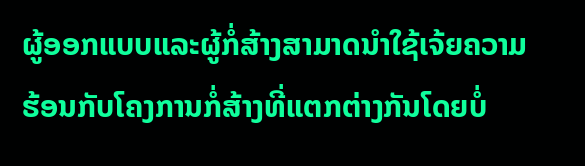ຜູ້ອອກແບບແລະຜູ້ກໍ່ສ້າງສາມາດນໍາໃຊ້ເຈ້ຍຄວາມຮ້ອນກັບໂຄງການກໍ່ສ້າງທີ່ແຕກຕ່າງກັນໂດຍບໍ່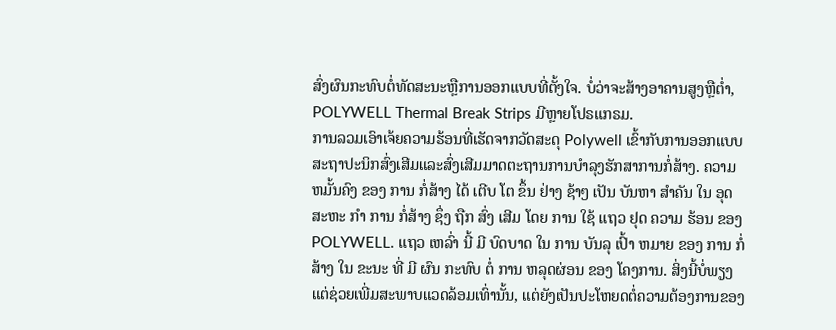ສົ່ງຜົນກະທົບຕໍ່ທັດສະນະຫຼືການອອກແບບທີ່ຕັ້ງໃຈ. ບໍ່ວ່າຈະສ້າງອາຄານສູງຫຼືຕ່ຳ, POLYWELL Thermal Break Strips ມີຫຼາຍໂປຣແກຣມ.
ການລວມເອົາເຈ້ຍຄວາມຮ້ອນທີ່ເຮັດຈາກວັດສະດຸ Polywell ເຂົ້າກັບການອອກແບບສະຖາປະນິກສົ່ງເສີມແລະສົ່ງເສີມມາດຕະຖານການບໍາລຸງຮັກສາການກໍ່ສ້າງ. ຄວາມ ຫມັ້ນຄົງ ຂອງ ການ ກໍ່ສ້າງ ໄດ້ ເຕີບ ໂຕ ຂຶ້ນ ຢ່າງ ຊ້າໆ ເປັນ ບັນຫາ ສໍາຄັນ ໃນ ອຸດສະຫະ ກໍາ ການ ກໍ່ສ້າງ ຊຶ່ງ ຖືກ ສົ່ງ ເສີມ ໂດຍ ການ ໃຊ້ ແຖວ ຢຸດ ຄວາມ ຮ້ອນ ຂອງ POLYWELL. ແຖວ ເຫລົ່າ ນີ້ ມີ ບົດບາດ ໃນ ການ ບັນລຸ ເປົ້າ ຫມາຍ ຂອງ ການ ກໍ່ສ້າງ ໃນ ຂະນະ ທີ່ ມີ ຜົນ ກະທົບ ຕໍ່ ການ ຫລຸດຜ່ອນ ຂອງ ໂຄງການ. ສິ່ງນີ້ບໍ່ພຽງແຕ່ຊ່ວຍເພີ່ມສະພາບແວດລ້ອມເທົ່ານັ້ນ, ແຕ່ຍັງເປັນປະໂຫຍດຕໍ່ຄວາມຕ້ອງການຂອງ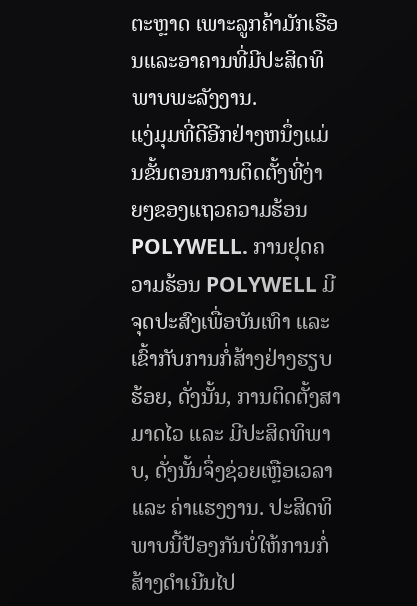ຕະຫຼາດ ເພາະລູກຄ້າມັກເຮືອນແລະອາຄານທີ່ມີປະສິດທິພາບພະລັງງານ.
ແງ່ມຸມທີ່ດີອີກຢ່າງຫນຶ່ງແມ່ນຂັ້ນຕອນການຕິດຕັ້ງທີ່ງ່າຍໆຂອງແຖວຄວາມຮ້ອນ POLYWELL. ການຢຸດຄວາມຮ້ອນ POLYWELL ມີຈຸດປະສົງເພື່ອບັນເທົາ ແລະ ເຂົ້າກັບການກໍ່ສ້າງຢ່າງຮຽບຮ້ອຍ, ດັ່ງນັ້ນ, ການຕິດຕັ້ງສາມາດໄວ ແລະ ມີປະສິດທິພາບ, ດັ່ງນັ້ນຈຶ່ງຊ່ວຍເຫຼືອເວລາ ແລະ ຄ່າແຮງງານ. ປະສິດທິພາບນີ້ປ້ອງກັນບໍ່ໃຫ້ການກໍ່ສ້າງດໍາເນີນໄປ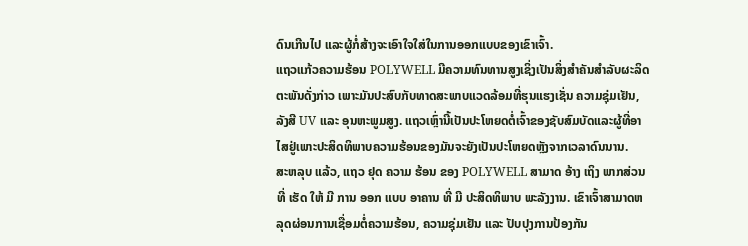ດົນເກີນໄປ ແລະຜູ້ກໍ່ສ້າງຈະເອົາໃຈໃສ່ໃນການອອກແບບຂອງເຂົາເຈົ້າ.
ແຖວແກ້ວຄວາມຮ້ອນ POLYWELL ມີຄວາມທົນທານສູງເຊິ່ງເປັນສິ່ງສໍາຄັນສໍາລັບຜະລິດຕະພັນດັ່ງກ່າວ ເພາະມັນປະສົບກັບທາດສະພາບແວດລ້ອມທີ່ຮຸນແຮງເຊັ່ນ ຄວາມຊຸ່ມເຢັນ, ລັງສີ UV ແລະ ອຸນຫະພູມສູງ. ແຖວເຫຼົ່ານີ້ເປັນປະໂຫຍດຕໍ່ເຈົ້າຂອງຊັບສົມບັດແລະຜູ້ທີ່ອາໄສຢູ່ເພາະປະສິດທິພາບຄວາມຮ້ອນຂອງມັນຈະຍັງເປັນປະໂຫຍດຫຼັງຈາກເວລາດົນນານ.
ສະຫລຸບ ແລ້ວ, ແຖວ ຢຸດ ຄວາມ ຮ້ອນ ຂອງ POLYWELL ສາມາດ ອ້າງ ເຖິງ ພາກສ່ວນ ທີ່ ເຮັດ ໃຫ້ ມີ ການ ອອກ ແບບ ອາຄານ ທີ່ ມີ ປະສິດທິພາບ ພະລັງງານ. ເຂົາເຈົ້າສາມາດຫລຸດຜ່ອນການເຊື່ອມຕໍ່ຄວາມຮ້ອນ, ຄວາມຊຸ່ມເຢັນ ແລະ ປັບປຸງການປ້ອງກັນ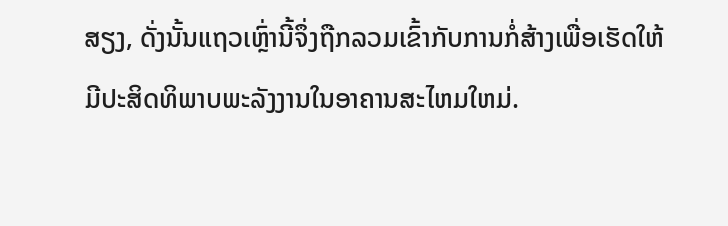ສຽງ, ດັ່ງນັ້ນແຖວເຫຼົ່ານີ້ຈຶ່ງຖືກລວມເຂົ້າກັບການກໍ່ສ້າງເພື່ອເຮັດໃຫ້ມີປະສິດທິພາບພະລັງງານໃນອາຄານສະໄຫມໃຫມ່.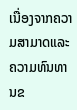ເນື່ອງຈາກຄວາມສາມາດແລະຄວາມທົນທານຂ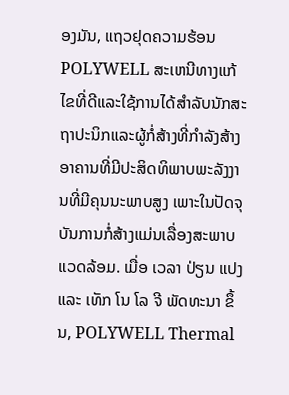ອງມັນ, ແຖວຢຸດຄວາມຮ້ອນ POLYWELL ສະເຫນີທາງແກ້ໄຂທີ່ດີແລະໃຊ້ການໄດ້ສໍາລັບນັກສະຖາປະນິກແລະຜູ້ກໍ່ສ້າງທີ່ກໍາລັງສ້າງອາຄານທີ່ມີປະສິດທິພາບພະລັງງານທີ່ມີຄຸນນະພາບສູງ ເພາະໃນປັດຈຸບັນການກໍ່ສ້າງແມ່ນເລື່ອງສະພາບແວດລ້ອມ. ເມື່ອ ເວລາ ປ່ຽນ ແປງ ແລະ ເທັກ ໂນ ໂລ ຈີ ພັດທະນາ ຂຶ້ນ, POLYWELL Thermal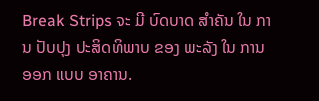Break Strips ຈະ ມີ ບົດບາດ ສໍາຄັນ ໃນ ການ ປັບປຸງ ປະສິດທິພາບ ຂອງ ພະລັງ ໃນ ການ ອອກ ແບບ ອາຄານ.